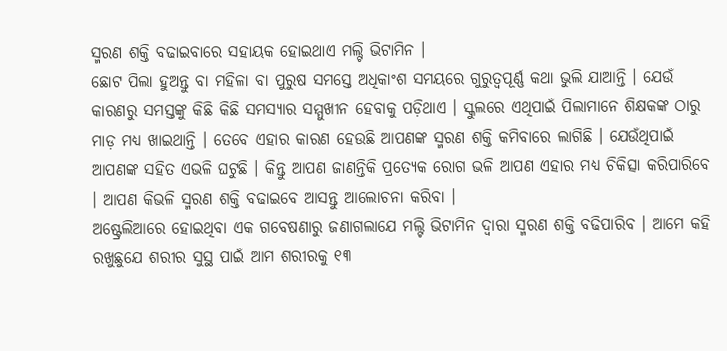ସ୍ମରଣ ଶକ୍ତି ବଢାଇବାରେ ସହାୟକ ହୋଇଥାଏ ମଲ୍ଟି ଭିଟାମିନ ।
ଛୋଟ ପିଲା ହୁଅନ୍ତୁ ବା ମହିଳା ବା ପୁରୁଷ ସମସ୍ତେ ଅଧିକାଂଶ ସମୟରେ ଗୁରୁତ୍ୱପୂର୍ଣ୍ଣ କଥା ଭୁଲି ଯାଆନ୍ତି । ଯେଉଁ କାରଣରୁ ସମସ୍ତଙ୍କୁ କିଛି କିଛି ସମସ୍ୟାର ସମ୍ମୁଖୀନ ହେବାକୁ ପଡ଼ିଥାଏ । ସ୍କୁଲରେ ଏଥିପାଇଁ ପିଲାମାନେ ଶିକ୍ଷକଙ୍କ ଠାରୁ ମାଡ଼ ମଧ୍ୟ ଖାଇଥାନ୍ତି । ତେବେ ଏହାର କାରଣ ହେଉଛି ଆପଣଙ୍କ ସ୍ମରଣ ଶକ୍ତି କମିବାରେ ଲାଗିଛି । ଯେଉଁଥିପାଇଁ ଆପଣଙ୍କ ସହିତ ଏଭଳି ଘଟୁଛି । କିନ୍ତୁ ଆପଣ ଜାଣନ୍ତିକି ପ୍ରତ୍ୟେକ ରୋଗ ଭଳି ଆପଣ ଏହାର ମଧ୍ୟ ଚିକିତ୍ସା କରିପାରିବେ । ଆପଣ କିଭଳି ସ୍ମରଣ ଶକ୍ତି ବଢାଇବେ ଆସନ୍ତୁ ଆଲୋଚନା କରିବା ।
ଅଷ୍ଟ୍ରେଲିଆରେ ହୋଇଥିବା ଏକ ଗବେଷଣାରୁ ଜଣାଗଲାଯେ ମଲ୍ଟି ଭିଟାମିନ ଦ୍ୱାରା ସ୍ମରଣ ଶକ୍ତି ବଢିପାରିବ । ଆମେ କହି ରଖୁଛୁଯେ ଶରୀର ସୁସ୍ଥ ପାଇଁ ଆମ ଶରୀରକୁ ୧୩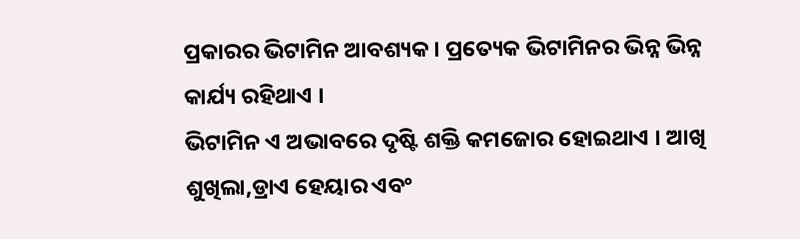ପ୍ରକାରର ଭିଟାମିନ ଆବଶ୍ୟକ । ପ୍ରତ୍ୟେକ ଭିଟାମିନର ଭିନ୍ନ ଭିନ୍ନ କାର୍ଯ୍ୟ ରହିଥାଏ ।
ଭିଟାମିନ ଏ ଅଭାବରେ ଦୃଷ୍ଟି ଶକ୍ତି କମଜୋର ହୋଇଥାଏ । ଆଖି ଶୁଖିଲା,ଡ୍ରାଏ ହେୟାର ଏବଂ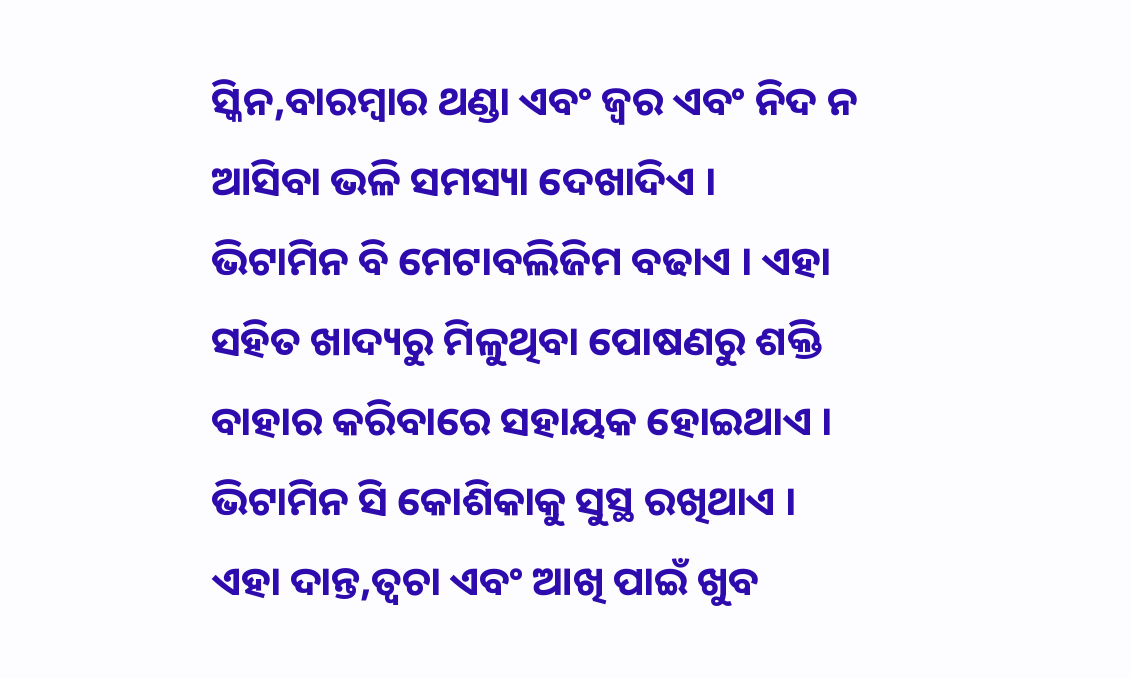ସ୍କିନ,ବାରମ୍ବାର ଥଣ୍ଡା ଏବଂ ଜ୍ୱର ଏବଂ ନିଦ ନ ଆସିବା ଭଳି ସମସ୍ୟା ଦେଖାଦିଏ ।
ଭିଟାମିନ ବି ମେଟାବଲିଜିମ ବଢାଏ । ଏହା ସହିତ ଖାଦ୍ୟରୁ ମିଳୁଥିବା ପୋଷଣରୁ ଶକ୍ତି ବାହାର କରିବାରେ ସହାୟକ ହୋଇଥାଏ ।
ଭିଟାମିନ ସି କୋଶିକାକୁ ସୁସ୍ଥ ରଖିଥାଏ । ଏହା ଦାନ୍ତ,ତ୍ୱଚା ଏବଂ ଆଖି ପାଇଁ ଖୁବ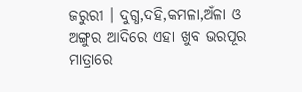ଜରୁରୀ । ଦୁଗ୍ଧ,ଦହି,କମଳା,ଅଁଳା ଓ ଅଙ୍ଗୁର ଆଦିରେ ଏହା ଖୁବ ଭରପୂର ମାତ୍ରାରେ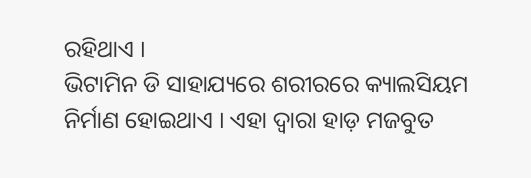ରହିଥାଏ ।
ଭିଟାମିନ ଡି ସାହାଯ୍ୟରେ ଶରୀରରେ କ୍ୟାଲସିୟମ ନିର୍ମାଣ ହୋଇଥାଏ । ଏହା ଦ୍ୱାରା ହାଡ଼ ମଜବୁତ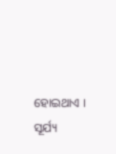ହୋଇଥାଏ । ସୂର୍ଯ୍ୟ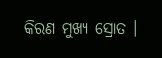କିରଣ ମୁଖ୍ୟ ସ୍ରୋତ ।